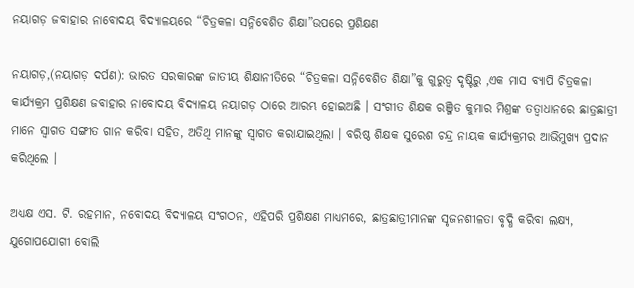ନୟାଗଡ଼ ଜବାହାର ନାବୋଦୟ ବିଦ୍ୟାଳୟରେ “ଚିତ୍ରକଳା ସନ୍ନିବେଶିତ ଶିକ୍ଷା”ଉପରେ ପ୍ରଶିକ୍ଷଣ

ନୟାଗଡ଼,(ନୟାଗଡ଼ ଦର୍ପଣ): ଭାରତ ସରକାରଙ୍କ ଜାତୀୟ ଶିକ୍ଷାନୀତିରେ “ଚିତ୍ରକଳା ସନ୍ନିବେଶିତ ଶିକ୍ଷା”କୁ ଗୁରୁତ୍ଵ ଦୃଷ୍ଟିରୁ ,ଏକ ମାସ ବ୍ୟାପି ଚିତ୍ରକଳା କାର୍ଯ୍ୟକ୍ରମ ପ୍ରଶିକ୍ଷଣ ଜବାହାର ନାବୋଦୟ ବିଦ୍ୟାଳୟ ନୟାଗଡ଼ ଠାରେ ଆରମ୍ଭ ହୋଇଅଛି । ସଂଗୀତ ଶିକ୍ଷକ ରଞ୍ଜିତ କୁମାର ମିଶ୍ରଙ୍କ ତତ୍ୱାଧାନରେ ଛାତ୍ରଛାତ୍ରୀ ମାନେ ସ୍ବାଗତ ସଙ୍ଗୀତ ଗାନ କରିବା ସହିତ, ଅତିଥି ମାନଙ୍କୁ ସ୍ବାଗତ କରାଯାଇଥିଲା । ବରିଷ୍ଠ ଶିକ୍ଷକ ସୁରେଶ ଚନ୍ଦ୍ର ନାୟକ କାର୍ଯ୍ୟକ୍ରମର ଆଭିମୁଖ୍ୟ ପ୍ରଦାନ କରିଥିଲେ ।

ଅଧ୍ୟକ୍ଷ ଏସ. ଟି. ରହମାନ, ନବୋଦୟ ବିଦ୍ୟାଳୟ ସଂଗଠନ, ଏହିପରି ପ୍ରଶିକ୍ଷଣ ମାଧ୍ୟମରେ, ଛାତ୍ରଛାତ୍ରୀମାନଙ୍କ ସୃଜନଶୀଳତା ବୃଦ୍ଧି କରିବା ଲକ୍ଷ୍ୟ, ଯୁଗୋପଯୋଗୀ ବୋଲି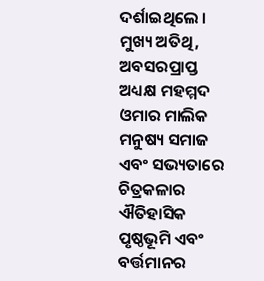ଦର୍ଶାଇଥିଲେ । ମୁଖ୍ୟ ଅତିଥି, ଅବସରପ୍ରାପ୍ତ ଅଧ୍ୟକ୍ଷ ମହମ୍ମଦ ଓମାର ମାଲିକ ମନୁଷ୍ୟ ସମାଜ ଏବଂ ସଭ୍ୟତାରେ ଚିତ୍ରକଳାର ଐତିହାସିକ ପୃଷ୍ଠଭୂମି ଏବଂ ବର୍ତ୍ତମାନର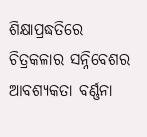ଶିକ୍ଷାପ୍ରଦ୍ଧତିରେ ଚିତ୍ରକଳାର ସନ୍ନିବେଶର ଆବଶ୍ୟକତା ବର୍ଣ୍ଣନା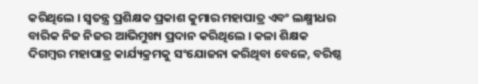କରିଥିଲେ । ସ୍ବତନ୍ତ୍ର ପ୍ରଶିକ୍ଷକ ପ୍ରକାଶ କୁମାର ମହାପାତ୍ର ଏବଂ ଲକ୍ଷ୍ମୀଧର ବାରିକ ନିଜ ନିଜର ଆଭିମୁଖ୍ୟ ପ୍ରଦାନ କରିଥିଲେ । କଳା ଶିକ୍ଷକ ଦିଗମ୍ବର ମହାପାତ୍ର କାର୍ଯ୍ୟକ୍ରମକୁ ସଂଯୋଜନା କରିଥିବା ବେଳେ, ବରିଷ୍ଠ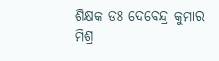ଶିକ୍ଷକ ଡଃ ଦେବେନ୍ଦ୍ର କୁମାର ମିଶ୍ର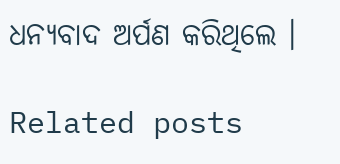ଧନ୍ୟବାଦ ଅର୍ପଣ କରିଥିଲେ ।

Related posts